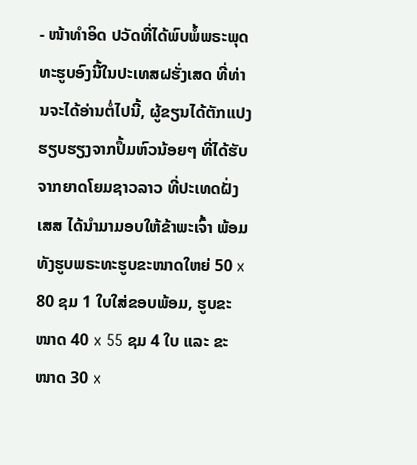- ໜ້າທໍາອິດ ປວັດທີ່ໄດ້ພົບພໍ້ພຣະພຸດທະຮູບອົງນີ້ໃນປະເທສຝຮັ່ງເສດ ທີ່ທ່ານຈະໄດ້ອ່ານຕໍ່ໄປນີ້, ຜູ້ຂຽນໄດ້ຕັກແປງຮຽບຮຽງຈາກປຶ້ມຫົວນ້ອຍໆ ທີ່ໄດ້ຮັບຈາກຍາດໂຍມຊາວລາວ ທີ່ປະເທດຝັ່ງເສສ ໄດ້ນໍາມາມອບໃຫ້ຂ້າພະເຈົ້າ ພ້ອມທັງຮູບພຣະທະຮູບຂະໜາດໃຫຍ່ 50 x 80 ຊມ 1 ໃບໃສ່ຂອບພ້ອມ, ຮູບຂະໜາດ 40 x 55 ຊມ 4 ໃບ ແລະ ຂະໜາດ 30 x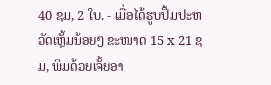40 ຊມ, 2 ໃບ. - ເມື່ອໄດ້ຮູບປຶ້ມປະຫວັດເຫຼັ້ມນ້ອຍໆ ຂະໜາດ 15 x 21 ຊມ, ພິມດ້ວຍເຈັ້ຍອາ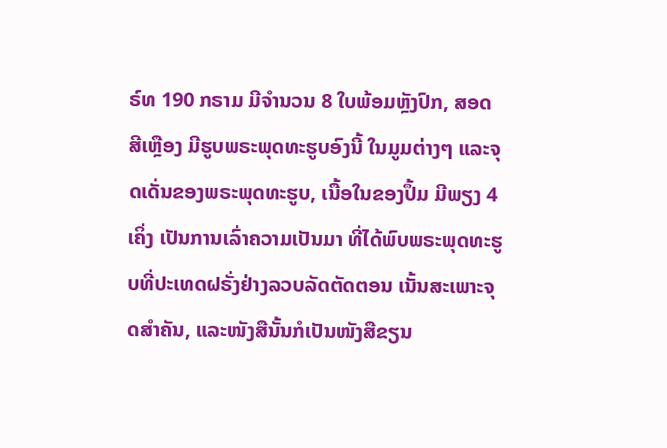ຣ໌ທ 190 ກຣາມ ມີຈໍານວນ 8 ໃບພ້ອມຫຼັງປົກ, ສອດສີເຫຼືອງ ມີຮູບພຣະພຸດທະຮູບອົງນີ້ ໃນມູມຕ່າງໆ ແລະຈຸດເດັ່ນຂອງພຣະພຸດທະຮູບ, ເນື້ອໃນຂອງປຶ້ມ ມີພຽງ 4 ເຄິ່ງ ເປັນການເລົ່າຄວາມເປັນມາ ທີ່ໄດ້ພົບພຣະພຸດທະຮູບທີ່ປະເທດຝຣັ່ງຢ່າງລວບລັດຕັດຕອນ ເນັ້ນສະເພາະຈຸດສໍາຄັນ, ແລະໜັງສືນັ້ນກໍເປັນໜັງສືຂຽນ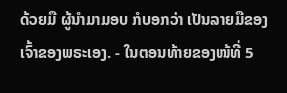ດ້ວຍມື ຜູ້ນໍາມາມອບ ກໍບອກວ່າ ເປັນລາຍມືຂອງເຈົ້າຂອງພຣະເອງ. - ໃນຕອນທ້າຍຂອງໜ້ທີ່ 5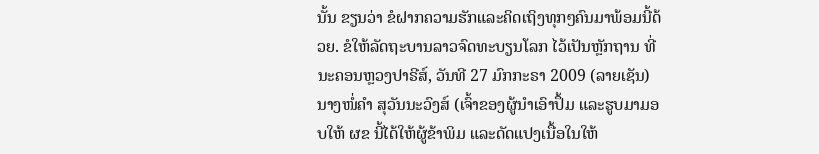ນັ້ນ ຂຽນວ່າ ຂໍຝາກຄວາມຮັກແລະຄິດເຖິງທຸກໆຄົນມາພ້ອມນີ້ດ້ວຍ. ຂໍໃຫ້ລັດຖະບານລາວຈົດທະບຽນໂລກ ໄວ້ເປັນຫຼັກຖານ ທີ່ນະຄອນຫຼວງປາຣີສ໌, ວັນທີ 27 ມົກກະຣາ 2009 (ລາຍເຊັນ) ນາງໜໍ່ຄໍາ ສຸວັນນະວົງສ໌ (ເຈົ້າຂອງຜູ້ນໍາເອົາປຶ້ມ ແລະຮູບມາມອບໃຫ້ ຜຂ ນີ້ໄດ້ໃຫ້ຜູ້ຂ້າພິມ ແລະດັດແປງເນື້ອໃນໃຫ້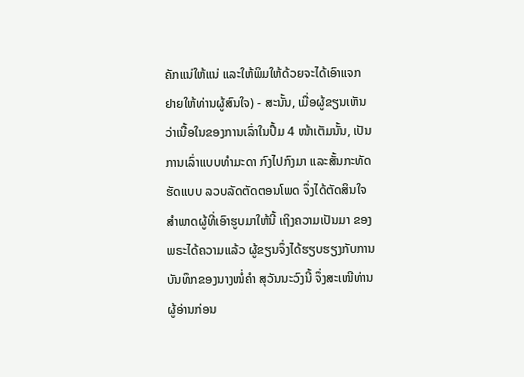ຄັກແນ່ໃຫ້ແນ່ ແລະໃຫ້ພິມໃຫ້ດ້ວຍຈະໄດ້ເອົາແຈກ ຢາຍໃຫ້ທ່ານຜູ້ສົນໃຈ) - ສະນັ້ນ, ເມື່ອຜູ້ຂຽນເຫັນວ່າເນື້ອໃນຂອງການເລົ່າໃນປຶ້ມ 4 ໜ້າເຕັມນັ້ນ, ເປັນການເລົ່າແບບທໍາມະດາ ກົງໄປກົງມາ ແລະສັ້ນກະທັດຮັດແບບ ລວບລັດຕັດຕອນໂພດ ຈຶ່ງໄດ້ຕັດສິນໃຈສໍາພາດຜູ້ທີ່ເອົາຮູບມາໃຫ້ນີ້ ເຖິງຄວາມເປັນມາ ຂອງພຣະໄດ້ຄວາມແລ້ວ ຜູ້ຂຽນຈຶ່ງໄດ້ຮຽບຮຽງກັບການ ບັນທຶກຂອງນາງໜໍ່ຄໍາ ສຸວັນນະວົງນີ້ ຈຶ່ງສະເໜີທ່ານຜູ້ອ່ານກ່ອນ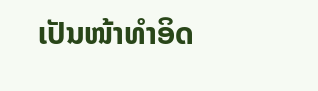ເປັນໜ້າທໍາອິດ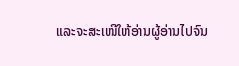ແລະຈະສະເໜີໃຫ້ອ່ານຜູ້ອ່ານໄປຈົນ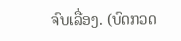ຈົບເລື່ອງ. (ບົດກວດ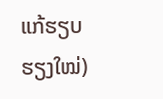ແກ້ຮຽບຮຽງໃໝ່)